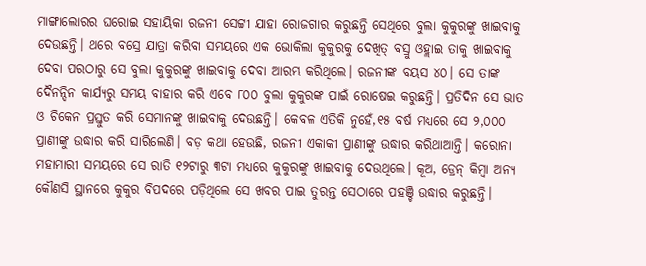ମାଙ୍ଗାଲୋରର ଘରୋଇ ସହାୟିକା ରଜନୀ ସେଟ୍ଟୀ ଯାହା ରୋଜଗାର କରୁଛନ୍ତି ସେଥିରେ ବୁଲା କୁକୁରଙ୍କୁ ଖାଇବାକୁ ଦେଉଛନ୍ତି। ଥରେ ବସ୍ରେ ଯାତ୍ରା କରିବା ସମୟରେ ଏକ ଭୋକିଲା କୁକୁରକୁ ଦେଖିତ୍ ବସ୍ରୁ ଓହ୍ଲାଇ ତାକୁ ଖାଇବାକୁ ଦେବା ପରଠାରୁ ସେ ବୁଲା କୁକୁରଙ୍କୁ ଖାଇବାକୁ ଦେବା ଆରମ୍ଭ କରିଥିଲେ। ରଜନୀଙ୍କ ବୟସ ୪୦। ସେ ତାଙ୍କ ଦୈନନ୍ଦିନ କାର୍ଯ୍ୟରୁ ସମୟ ବାହାର କରି ଏବେ ୮୦୦ ବୁଲା କୁକୁରଙ୍କ ପାଇଁ ରୋଷେଇ କରୁଛନ୍ତି। ପ୍ରତିଦିନ ସେ ଭାତ ଓ ଚିକେନ ପ୍ରସ୍ତୁତ କରି ସେମାନଙ୍କୁ ଖାଇବାକୁ ଦେଉଛନ୍ତି। କେବଳ ଏତିକି ନୁହେଁ,୧୫ ବର୍ଷ ମଧ୍ୟରେ ସେ ୨,୦୦୦ ପ୍ରାଣୀଙ୍କୁ ଉଦ୍ଧାର କରି ସାରିଲେଣି। ବଡ଼ କଥା ହେଉଛି, ରଜନୀ ଏକାକୀ ପ୍ରାଣୀଙ୍କୁ ଉଦ୍ଧାର କରିଥାଆନ୍ତି। କରୋନା ମହାମାରୀ ସମୟରେ ସେ ରାତି ୧୨ଟାରୁ ୩ଟା ମଧ୍ୟରେ କୁକୁରଙ୍କୁ ଖାଇବାକୁ ଦେଉଥିଲେ। କୂଅ, ଡ୍ରେନ୍ କିମ୍ବା ଅନ୍ୟ କୌଣସି ସ୍ଥାନରେ କୁକୁର ବିପଦରେ ପଡ଼ିଥିଲେ ସେ ଖବର ପାଇ ତୁରନ୍ତ ସେଠାରେ ପହଞ୍ଚି ଉଦ୍ଧାର କରୁଛନ୍ତି।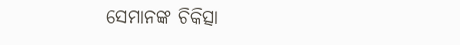ସେମାନଙ୍କ ଚିକିତ୍ସା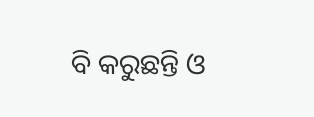ବି କରୁଛନ୍ତି ଓ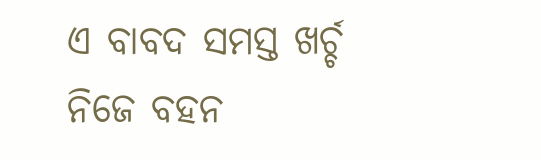ଏ ବାବଦ ସମସ୍ତ ଖର୍ଚ୍ଚ ନିଜେ ବହନ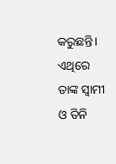କରୁଛନ୍ତି। ଏଥିରେ ତାଙ୍କ ସ୍ବାମୀ ଓ ତିନି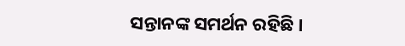ସନ୍ତାନଙ୍କ ସମର୍ଥନ ରହିଛି।